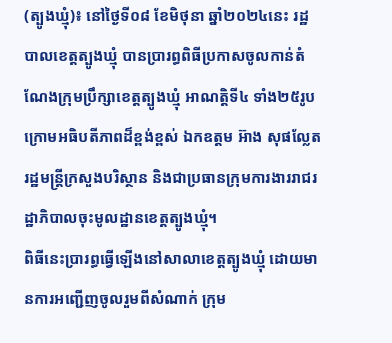(ត្បូងឃ្មុំ)៖ នៅថ្ងៃទី០៨ ខែមិថុនា ឆ្នាំ២០២៤នេះ រដ្ឋបាលខេត្តត្បូងឃ្មុំ បានប្រារព្ធពិធីប្រកាសចូលកាន់តំណែងក្រុមប្រឹក្សាខេត្តត្បូងឃ្មុំ អាណត្តិទី៤ ទាំង២៥រូប ក្រោមអធិបតីភាពដ៏ខ្ពង់ខ្ពស់ ឯកឧត្តម អ៊ាង សុផល្លែត រដ្ឋមន្ត្រីក្រសួងបរិស្ថាន និងជាប្រធានក្រុមការងាររាជរដ្ឋាភិបាលចុះមូលដ្ឋានខេត្តត្បូងឃ្មុំ។
ពិធីនេះប្រារព្ធធ្វើឡើងនៅសាលាខេត្តត្បូងឃ្មុំ ដោយមានការអញ្ជើញចូលរួមពីសំណាក់ ក្រុម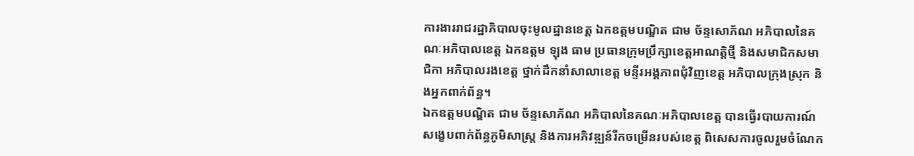ការងាររាជរដ្ឋាភិបាលចុះមូលដ្ឋានខេត្ត ឯកឧត្តមបណ្ឌិត ជាម ច័ន្ទសោភ័ណ អភិបាលនៃគណៈអភិបាលខេត្ត ឯកឧត្តម ឡុង ធាម ប្រធានក្រុមប្រឹក្សាខេត្តអាណត្តិថ្មី និងសមាជិកសមាជិកា អភិបាលរងខេត្ត ថ្នាក់ដឹកនាំសាលាខេត្ត មន្ទីរអង្គភាពជុំវិញខេត្ត អភិបាលក្រុងស្រុក និងអ្នកពាក់ព័ន្ធ។
ឯកឧត្តមបណ្ឌិត ជាម ច័ន្ទសោភ័ណ អភិបាលនៃគណៈអភិបាលខេត្ត បានធ្វើរបាយការណ៍សង្ខេបពាក់ព័ន្ធភូមិសាស្ត្រ និងការអភិវឌ្ឍន៍រីកចម្រើនរបស់ខេត្ត ពិសេសការចូលរួមចំណែក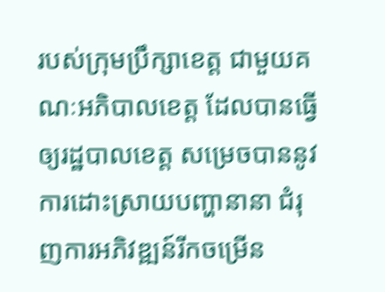របស់ក្រុមប្រឹក្សាខេត្ត ជាមួយគណៈអភិបាលខេត្ត ដែលបានធ្វើឲ្យរដ្ឋបាលខេត្ត សម្រេចបាននូវការដោះស្រាយបញ្ហានានា ជំរុញការអភិវឌ្ឍន៍រីកចម្រើន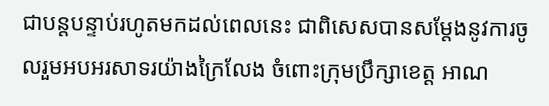ជាបន្តបន្ទាប់រហូតមកដល់ពេលនេះ ជាពិសេសបានសម្តែងនូវការចូលរួមអបអរសាទរយ៉ាងក្រៃលែង ចំពោះក្រុមប្រឹក្សាខេត្ត អាណ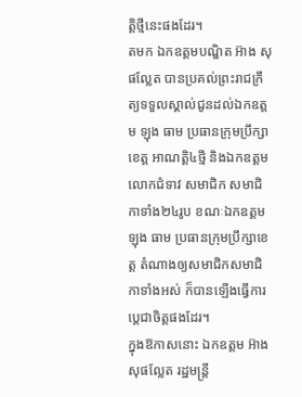ត្តិថ្មីនេះផងដែរ។
តមក ឯកឧត្តមបណ្ឌិត អ៊ាង សុផល្លែត បានប្រគល់ព្រះរាជក្រឹត្យទទួលស្គាល់ជូនដល់ឯកឧត្តម ឡុង ធាម ប្រធានក្រុមប្រឹក្សាខេត្ត អាណត្តិ៤ថ្មី និងឯកឧត្តម លោកជំទាវ សមាជិក សមាជិកាទាំង២៤រូប ខណៈឯកឧត្តម ឡុង ធាម ប្រធានក្រុមប្រឹក្សាខេត្ត តំណាងឲ្យសមាជិកសមាជិកាទាំងអស់ ក៏បានឡើងធ្វើការប្តេជាចិត្តផងដែរ។
ក្នុងឱកាសនោះ ឯកឧត្តម អ៊ាង សុផល្លែត រដ្ឋមន្ត្រី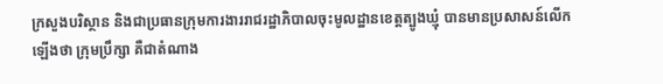ក្រសួងបរិស្ថាន និងជាប្រធានក្រុមការងាររាជរដ្ឋាភិបាលចុះមូលដ្ឋានខេត្តត្បូងឃ្មុំ បានមានប្រសាសន៍លើកឡើងថា ក្រុមប្រឹក្សា គឺជាតំណាង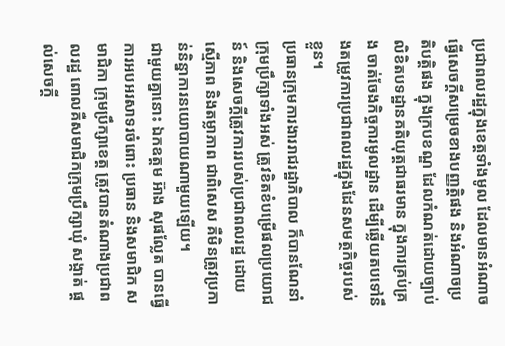ប្រជាពលរដ្ឋក្នុងខេត្តទាំងមូល ដែលមានអំណាចធ្វើសេចក្តីសម្រេចខាងបញ្ញត្តិផង និងអំណាចប្រតិបត្តិផង ក្នុងក្របខណ្ឌ ដែលកំណត់ដោយច្បាប់ លិខិតបទដ្ឋានគតិយុត្តជាធរមាន ក្នុងការគ្រប់គ្រង ចាត់ចែងកិច្ចការមូលដ្ឋាន ដើម្បីឆ្លើយតបទៅនឹងតម្រូវការប្រជាពលរដ្ឋក្នុងដែនសមត្ថកិច្ចរបស់ខ្លួន។
ប្រធានក្រុមការងាររាជរដ្ឋាភិបាល ក៏បានណែនាំក្រុមប្រឹក្សាទាំងអស់ ត្រូវខិតខំបម្រើផលប្រយោជន៍ និងសេចក្តីត្រូវការរបស់ប្រជាពលរដ្ឋ ដោយស្មើភាព និងតម្លាភាព ជាពិសេស គឺមិនត្រូវប្រកាន់និន្នាការនយោបាយណាមួយឡើយ។
ជាមួយគ្នានោះ ឯកឧត្តម អ៊ាង សុផល្លែត បានធ្វើការអបអរសាទរចំពោះ ប្រធាន និងសមាជិក សមាជិកា ក្រុមប្រឹក្សាខេត្ត ត្រូវបានតំណាងប្រជាពលរដ្ឋ ពោលគឺសមាជិកក្រុមប្រឹក្សាឃុំ សង្កាត់ ផ្តល់សេចក្តី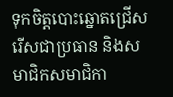ទុកចិត្តបោះឆ្នោតជ្រើសរើសជាប្រធាន និងសមាជិកសមាជិកា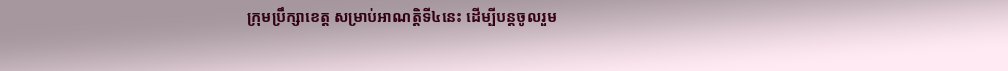ក្រុមប្រឹក្សាខេត្ត សម្រាប់អាណត្តិទី៤នេះ ដើម្បីបន្តចូលរួម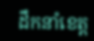ដឹកនាំខេត្ត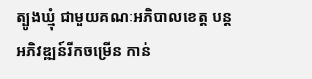ត្បូងឃ្មុំ ជាមួយគណៈអភិបាលខេត្ត បន្តអភិវឌ្ឍន៍រីកចម្រើន កាន់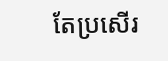តែប្រសើរ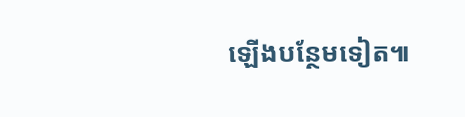ឡើងបន្ថែមទៀត៕